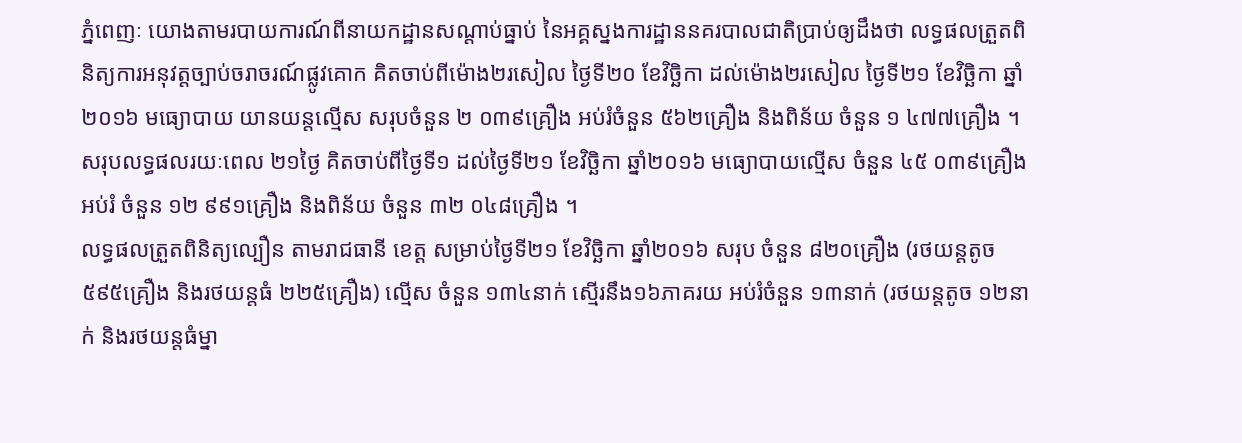ភ្នំពេញៈ យោងតាមរបាយការណ៍ពីនាយកដ្ឋានសណ្តាប់ធ្នាប់ នៃអគ្គស្នងការដ្ឋាននគរបាលជាតិប្រាប់ឲ្យដឹងថា លទ្ធផលត្រួតពិនិត្យការអនុវត្តច្បាប់ចរាចរណ៍ផ្លូវគោក គិតចាប់ពីម៉ោង២រសៀល ថ្ងៃទី២០ ខែវិច្ឆិកា ដល់ម៉ោង២រសៀល ថ្ងៃទី២១ ខែវិច្ឆិកា ឆ្នាំ២០១៦ មធ្យោបាយ យានយន្តល្មើស សរុបចំនួន ២ ០៣៩គ្រឿង អប់រំចំនួន ៥៦២គ្រឿង និងពិន័យ ចំនួន ១ ៤៧៧គ្រឿង ។
សរុបលទ្ធផលរយៈពេល ២១ថ្ងៃ គិតចាប់ពីថ្ងៃទី១ ដល់ថ្ងៃទី២១ ខែវិច្ឆិកា ឆ្នាំ២០១៦ មធ្យោបាយល្មើស ចំនួន ៤៥ ០៣៩គ្រឿង អប់រំ ចំនួន ១២ ៩៩១គ្រឿង និងពិន័យ ចំនួន ៣២ ០៤៨គ្រឿង ។
លទ្ធផលត្រួតពិនិត្យល្បឿន តាមរាជធានី ខេត្ត សម្រាប់ថ្ងៃទី២១ ខែវិច្ឆិកា ឆ្នាំ២០១៦ សរុប ចំនួន ៨២០គ្រឿង (រថយន្តតូច ៥៩៥គ្រឿង និងរថយន្តធំ ២២៥គ្រឿង) ល្មើស ចំនួន ១៣៤នាក់ ស្មើរនឹង១៦ភាគរយ អប់រំចំនួន ១៣នាក់ (រថយន្តតូច ១២នាក់ និងរថយន្តធំម្នា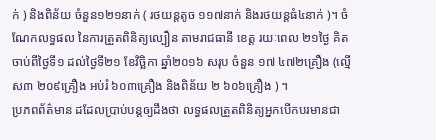ក់ ) និងពិន័យ ចំនួន១២១នាក់ ( រថយន្តតូច ១១៧នាក់ និងរថយន្តធំ៤នាក់ )។ ចំណែកលទ្ធផល នៃការត្រួតពិនិត្យល្បឿន តាមរាជធានី ខេត្ត រយៈពេល ២១ថ្ងៃ គិតចាប់ពីថ្ងៃទី១ ដល់ថ្ងៃទី២១ ខែវិច្ឆិកា ឆ្នាំ២០១៦ សរុប ចំនួន ១៧ ៤៧២គ្រឿង (ល្មើស៣ ២០៩គ្រឿង អប់រំ ៦០៣គ្រឿង និងពិន័យ ២ ៦០៦គ្រឿង ) ។
ប្រភពព័ត៌មាន ដដែលប្រាប់បន្តឲ្យដឹងថា លទ្ធផលត្រួតពិនិត្យអ្នកបើកបរមានជា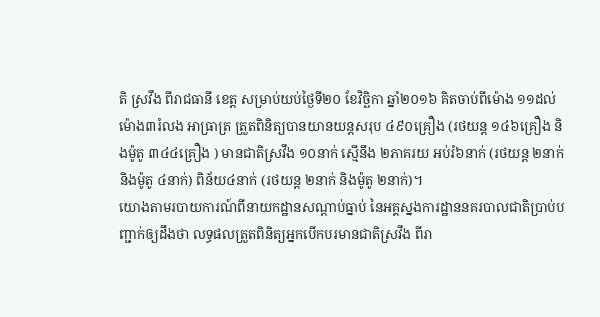តិ ស្រវឹង ពីរាជធានី ខេត្ត សម្រាប់យប់ថ្ងៃទី២០ ខែវិច្ឆិកា ឆ្នាំ២០១៦ គិតចាប់ពីម៉ោង ១១ដល់ម៉ោង៣រំលង អាធ្រាត្រ ត្រួតពិនិត្យបានយានយន្តសរុប ៤៩០គ្រឿង (រថយន្ត ១៤៦គ្រឿង និងម៉ូតូ ៣៤៤គ្រឿង ) មានជាតិស្រវឹង ១០នាក់ ស្មើនឹង ២ភាគរយ អប់រំ៦នាក់ (រថយន្ត ២នាក់ និងម៉ូតូ ៤នាក់) ពិន័យ៤នាក់ (រថយន្ត ២នាក់ និងម៉ូតូ ២នាក់)។
យោងតាមរបាយការណ៍ពីនាយកដ្ឋានសណ្តាប់ធ្នាប់ នៃអគ្គស្នងការដ្ឋាននគរបាលជាតិប្រាប់បញ្ជាក់ឲ្យដឹងថា លទ្ធផលត្រួតពិនិត្យអ្នកបើកបរមានជាតិស្រវឹង ពីរា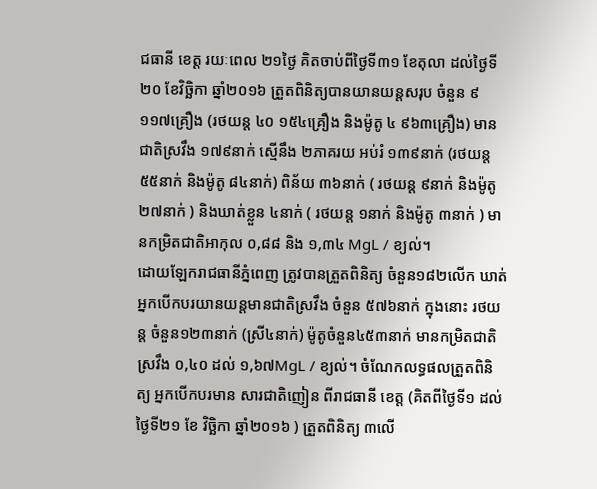ជធានី ខេត្ត រយៈពេល ២១ថ្ងៃ គិតចាប់ពីថ្ងៃទី៣១ ខែតុលា ដល់ថ្ងៃទី២០ ខែវិច្ឆិកា ឆ្នាំ២០១៦ ត្រួតពិនិត្យបានយានយន្តសរុប ចំនួន ៩ ១១៧គ្រឿង (រថយន្ត ៤០ ១៥៤គ្រឿង និងម៉ូតូ ៤ ៩៦៣គ្រឿង) មានជាតិស្រវឹង ១៧៩នាក់ ស្មើនឹង ២ភាគរយ អប់រំ ១៣៩នាក់ (រថយន្ត ៥៥នាក់ និងម៉ូតូ ៨៤នាក់) ពិន័យ ៣៦នាក់ ( រថយន្ត ៩នាក់ និងម៉ូតូ ២៧នាក់ ) និងឃាត់ខ្លួន ៤នាក់ ( រថយន្ត ១នាក់ និងម៉ូតូ ៣នាក់ ) មានកម្រិតជាតិអាកុល ០,៨៨ និង ១,៣៤ MgL / ខ្យល់។
ដោយឡែករាជធានីភ្នំពេញ ត្រូវបានត្រួតពិនិត្យ ចំនួន១៨២លើក ឃាត់អ្នកបើកបរយានយន្តមានជាតិស្រវឹង ចំនួន ៥៧៦នាក់ ក្នុងនោះ រថយន្ត ចំនួន១២៣នាក់ (ស្រី៤នាក់) ម៉ូតូចំនួន៤៥៣នាក់ មានកម្រិតជាតិស្រវឹង ០,៤០ ដល់ ១,៦៧MgL / ខ្យល់។ ចំណែកលទ្ធផលត្រួតពិនិត្យ អ្នកបើកបរមាន សារជាតិញៀន ពីរាជធានី ខេត្ត (គិតពីថ្ងៃទី១ ដល់ថ្ងៃទី២១ ខែ វិច្ឆិកា ឆ្នាំ២០១៦ ) ត្រួតពិនិត្យ ៣លើ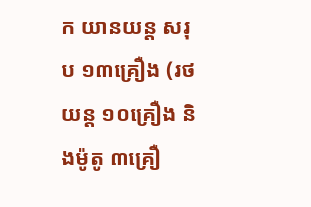ក យានយន្ត សរុប ១៣គ្រឿង (រថយន្ត ១០គ្រឿង និងម៉ូតូ ៣គ្រឿ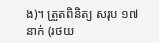ង)។ ត្រួតពិនិត្យ សរុប ១៧នាក់ (រថយ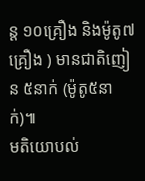ន្ត ១០គ្រឿង និងម៉ូតូ៧គ្រឿង ) មានជាតិញៀន ៥នាក់ (ម៉ូតូ៥នាក់)៕
មតិយោបល់